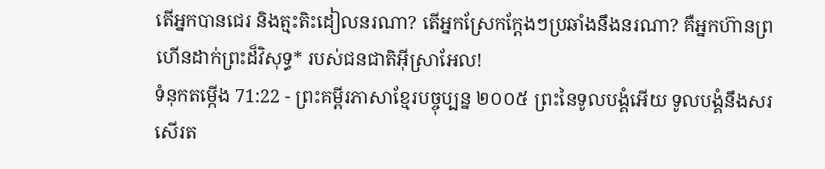តើអ្នកបានជេរ និងត្មះតិះដៀលនរណា? តើអ្នកស្រែកក្ដែងៗប្រឆាំងនឹងនរណា? គឺអ្នកហ៊ានព្រហើនដាក់ព្រះដ៏វិសុទ្ធ* របស់ជនជាតិអ៊ីស្រាអែល!
ទំនុកតម្កើង 71:22 - ព្រះគម្ពីរភាសាខ្មែរបច្ចុប្បន្ន ២០០៥ ព្រះនៃទូលបង្គំអើយ ទូលបង្គំនឹងសរសើរត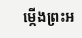ម្កើងព្រះអ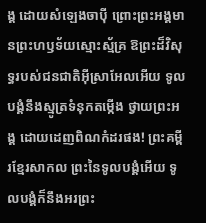ង្គ ដោយសំឡេងចាប៉ី ព្រោះព្រះអង្គមានព្រះហឫទ័យស្មោះស្ម័គ្រ ឱព្រះដ៏វិសុទ្ធរបស់ជនជាតិអ៊ីស្រាអែលអើយ ទូលបង្គំនឹងស្មូត្រទំនុកតម្កើង ថ្វាយព្រះអង្គ ដោយដេញពិណកំដរផង! ព្រះគម្ពីរខ្មែរសាកល ព្រះនៃទូលបង្គំអើយ ទូលបង្គំក៏នឹងអរព្រះ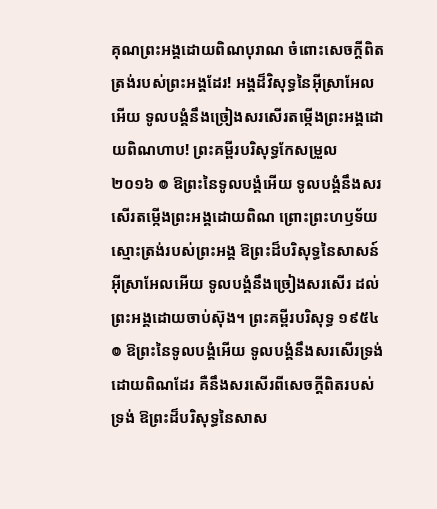គុណព្រះអង្គដោយពិណបុរាណ ចំពោះសេចក្ដីពិតត្រង់របស់ព្រះអង្គដែរ! អង្គដ៏វិសុទ្ធនៃអ៊ីស្រាអែលអើយ ទូលបង្គំនឹងច្រៀងសរសើរតម្កើងព្រះអង្គដោយពិណហាប! ព្រះគម្ពីរបរិសុទ្ធកែសម្រួល ២០១៦ ៙ ឱព្រះនៃទូលបង្គំអើយ ទូលបង្គំនឹងសរសើរតម្កើងព្រះអង្គដោយពិណ ព្រោះព្រះហឫទ័យស្មោះត្រង់របស់ព្រះអង្គ ឱព្រះដ៏បរិសុទ្ធនៃសាសន៍អ៊ីស្រាអែលអើយ ទូលបង្គំនឹងច្រៀងសរសើរ ដល់ព្រះអង្គដោយចាប់ស៊ុង។ ព្រះគម្ពីរបរិសុទ្ធ ១៩៥៤ ៙ ឱព្រះនៃទូលបង្គំអើយ ទូលបង្គំនឹងសរសើរទ្រង់ ដោយពិណដែរ គឺនឹងសរសើរពីសេចក្ដីពិតរបស់ទ្រង់ ឱព្រះដ៏បរិសុទ្ធនៃសាស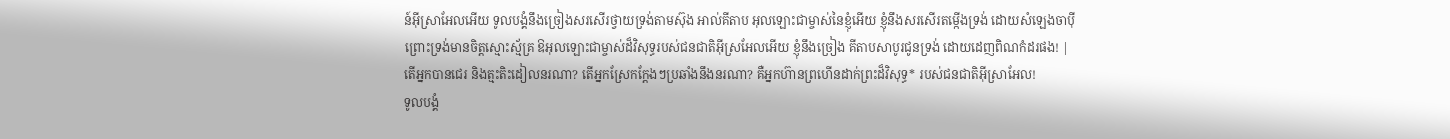ន៍អ៊ីស្រាអែលអើយ ទូលបង្គំនឹងច្រៀងសរសើរថ្វាយទ្រង់តាមស៊ុង អាល់គីតាប អុលឡោះជាម្ចាស់នៃខ្ញុំអើយ ខ្ញុំនឹងសរសើរតម្កើងទ្រង់ ដោយសំឡេងចាប៉ី ព្រោះទ្រង់មានចិត្តស្មោះស្ម័គ្រ ឱអុលឡោះជាម្ចាស់ដ៏វិសុទ្ធរបស់ជនជាតិអ៊ីស្រអែលអើយ ខ្ញុំនឹងច្រៀង គីតាបសាបូរជូនទ្រង់ ដោយដេញពិណកំដរផង! |
តើអ្នកបានជេរ និងត្មះតិះដៀលនរណា? តើអ្នកស្រែកក្ដែងៗប្រឆាំងនឹងនរណា? គឺអ្នកហ៊ានព្រហើនដាក់ព្រះដ៏វិសុទ្ធ* របស់ជនជាតិអ៊ីស្រាអែល!
ទូលបង្គំ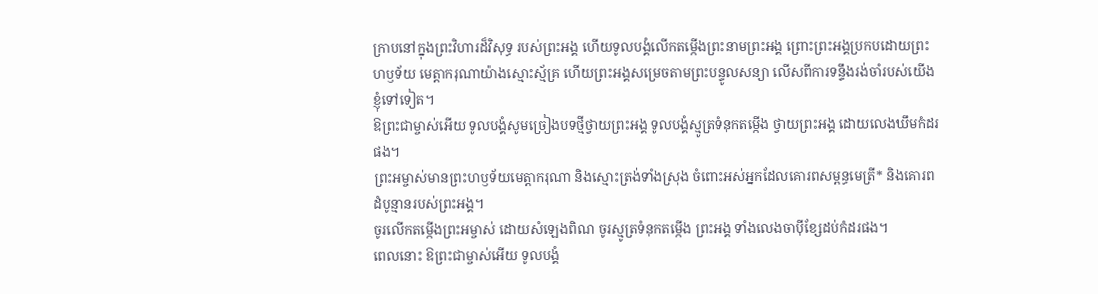ក្រាបនៅក្នុងព្រះវិហារដ៏វិសុទ្ធ របស់ព្រះអង្គ ហើយទូលបង្គំលើកតម្កើងព្រះនាមព្រះអង្គ ព្រោះព្រះអង្គប្រកបដោយព្រះហឫទ័យ មេត្តាករុណាយ៉ាងស្មោះស្ម័គ្រ ហើយព្រះអង្គសម្រេចតាមព្រះបន្ទូលសន្យា លើសពីការទន្ទឹងរង់ចាំរបស់យើងខ្ញុំទៅទៀត។
ឱព្រះជាម្ចាស់អើយ ទូលបង្គំសូមច្រៀងបទថ្មីថ្វាយព្រះអង្គ ទូលបង្គំស្មូត្រទំនុកតម្កើង ថ្វាយព្រះអង្គ ដោយលេងឃឹមកំដរផង។
ព្រះអម្ចាស់មានព្រះហឫទ័យមេត្តាករុណា និងស្មោះត្រង់ទាំងស្រុង ចំពោះអស់អ្នកដែលគោរពសម្ពន្ធមេត្រី* និងគោរពដំបូន្មានរបស់ព្រះអង្គ។
ចូរលើកតម្កើងព្រះអម្ចាស់ ដោយសំឡេងពិណ ចូរស្មូត្រទំនុកតម្កើង ព្រះអង្គ ទាំងលេងចាប៉ីខ្សែដប់កំដរផង។
ពេលនោះ ឱព្រះជាម្ចាស់អើយ ទូលបង្គំ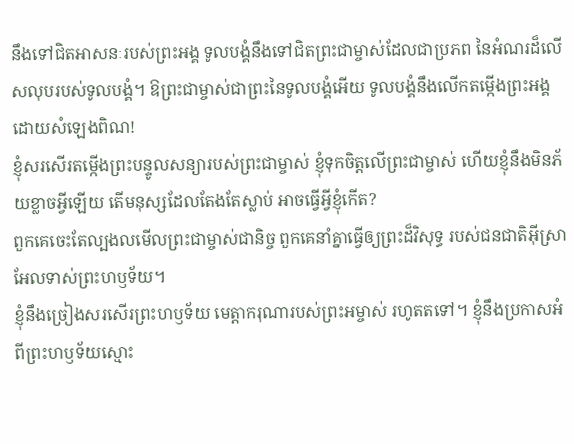នឹងទៅជិតអាសនៈរបស់ព្រះអង្គ ទូលបង្គំនឹងទៅជិតព្រះជាម្ចាស់ដែលជាប្រភព នៃអំណរដ៏លើសលុបរបស់ទូលបង្គំ។ ឱព្រះជាម្ចាស់ជាព្រះនៃទូលបង្គំអើយ ទូលបង្គំនឹងលើកតម្កើងព្រះអង្គ ដោយសំឡេងពិណ!
ខ្ញុំសរសើរតម្កើងព្រះបន្ទូលសន្យារបស់ព្រះជាម្ចាស់ ខ្ញុំទុកចិត្តលើព្រះជាម្ចាស់ ហើយខ្ញុំនឹងមិនភ័យខ្លាចអ្វីឡើយ តើមនុស្សដែលតែងតែស្លាប់ អាចធ្វើអ្វីខ្ញុំកើត?
ពួកគេចេះតែល្បងលមើលព្រះជាម្ចាស់ជានិច្ច ពួកគេនាំគ្នាធ្វើឲ្យព្រះដ៏វិសុទ្ធ របស់ជនជាតិអ៊ីស្រាអែលទាស់ព្រះហឫទ័យ។
ខ្ញុំនឹងច្រៀងសរសើរព្រះហឫទ័យ មេត្តាករុណារបស់ព្រះអម្ចាស់ រហូតតទៅ។ ខ្ញុំនឹងប្រកាសអំពីព្រះហឫទ័យស្មោះ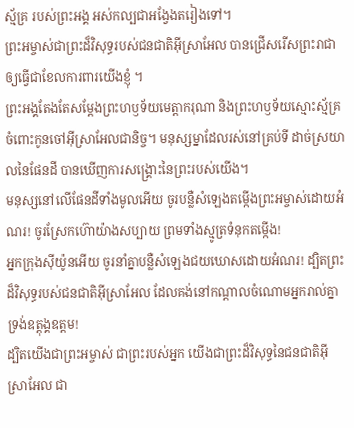ស្ម័គ្រ របស់ព្រះអង្គ អស់កល្បជាអង្វែងតរៀងទៅ។
ព្រះអម្ចាស់ជាព្រះដ៏វិសុទ្ធរបស់ជនជាតិអ៊ីស្រាអែល បានជ្រើសរើសព្រះរាជា ឲ្យធ្វើជាខែលការពារយើងខ្ញុំ ។
ព្រះអង្គតែងតែសម្តែងព្រះហឫទ័យមេត្តាករុណា និងព្រះហឫទ័យស្មោះស្ម័គ្រ ចំពោះកូនចៅអ៊ីស្រាអែលជានិច្ច។ មនុស្សម្នាដែលរស់នៅគ្រប់ទី ដាច់ស្រយាលនៃផែនដី បានឃើញការសង្គ្រោះនៃព្រះរបស់យើង។
មនុស្សនៅលើផែនដីទាំងមូលអើយ ចូរបន្លឺសំឡេងតម្កើងព្រះអម្ចាស់ដោយអំណរ! ចូរស្រែកហ៊ោយ៉ាងសប្បាយ ព្រមទាំងស្មូត្រទំនុកតម្កើង!
អ្នកក្រុងស៊ីយ៉ូនអើយ ចូរនាំគ្នាបន្លឺសំឡេងជយឃោសដោយអំណរ! ដ្បិតព្រះដ៏វិសុទ្ធរបស់ជនជាតិអ៊ីស្រាអែល ដែលគង់នៅកណ្ដាលចំណោមអ្នករាល់គ្នា ទ្រង់ឧត្ដុង្គឧត្ដម!
ដ្បិតយើងជាព្រះអម្ចាស់ ជាព្រះរបស់អ្នក យើងជាព្រះដ៏វិសុទ្ធនៃជនជាតិអ៊ីស្រាអែល ជា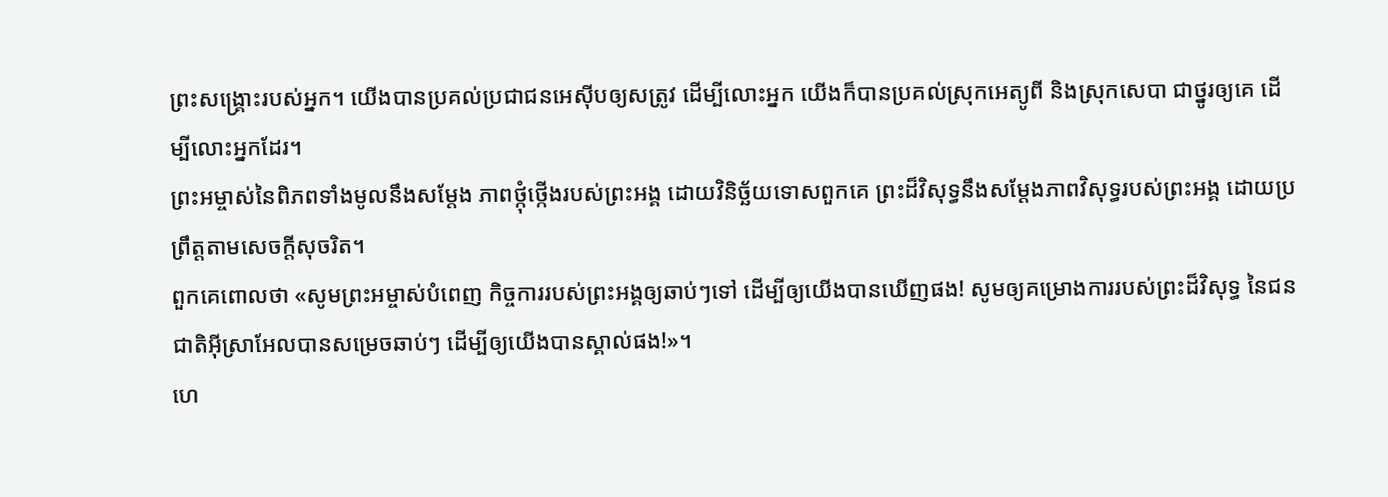ព្រះសង្គ្រោះរបស់អ្នក។ យើងបានប្រគល់ប្រជាជនអេស៊ីបឲ្យសត្រូវ ដើម្បីលោះអ្នក យើងក៏បានប្រគល់ស្រុកអេត្យូពី និងស្រុកសេបា ជាថ្នូរឲ្យគេ ដើម្បីលោះអ្នកដែរ។
ព្រះអម្ចាស់នៃពិភពទាំងមូលនឹងសម្តែង ភាពថ្កុំថ្កើងរបស់ព្រះអង្គ ដោយវិនិច្ឆ័យទោសពួកគេ ព្រះដ៏វិសុទ្ធនឹងសម្តែងភាពវិសុទ្ធរបស់ព្រះអង្គ ដោយប្រព្រឹត្តតាមសេចក្ដីសុចរិត។
ពួកគេពោលថា «សូមព្រះអម្ចាស់បំពេញ កិច្ចការរបស់ព្រះអង្គឲ្យឆាប់ៗទៅ ដើម្បីឲ្យយើងបានឃើញផង! សូមឲ្យគម្រោងការរបស់ព្រះដ៏វិសុទ្ធ នៃជនជាតិអ៊ីស្រាអែលបានសម្រេចឆាប់ៗ ដើម្បីឲ្យយើងបានស្គាល់ផង!»។
ហេ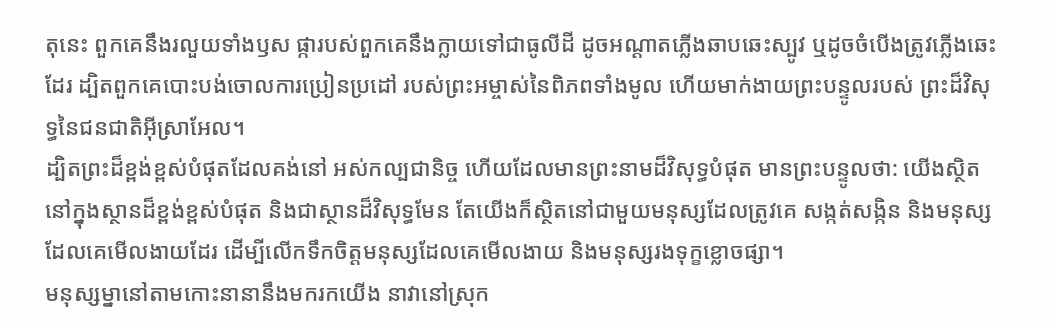តុនេះ ពួកគេនឹងរលួយទាំងឫស ផ្ការបស់ពួកគេនឹងក្លាយទៅជាធូលីដី ដូចអណ្ដាតភ្លើងឆាបឆេះស្បូវ ឬដូចចំបើងត្រូវភ្លើងឆេះដែរ ដ្បិតពួកគេបោះបង់ចោលការប្រៀនប្រដៅ របស់ព្រះអម្ចាស់នៃពិភពទាំងមូល ហើយមាក់ងាយព្រះបន្ទូលរបស់ ព្រះដ៏វិសុទ្ធនៃជនជាតិអ៊ីស្រាអែល។
ដ្បិតព្រះដ៏ខ្ពង់ខ្ពស់បំផុតដែលគង់នៅ អស់កល្បជានិច្ច ហើយដែលមានព្រះនាមដ៏វិសុទ្ធបំផុត មានព្រះបន្ទូលថា: យើងស្ថិតនៅក្នុងស្ថានដ៏ខ្ពង់ខ្ពស់បំផុត និងជាស្ថានដ៏វិសុទ្ធមែន តែយើងក៏ស្ថិតនៅជាមួយមនុស្សដែលត្រូវគេ សង្កត់សង្កិន និងមនុស្សដែលគេមើលងាយដែរ ដើម្បីលើកទឹកចិត្តមនុស្សដែលគេមើលងាយ និងមនុស្សរងទុក្ខខ្លោចផ្សា។
មនុស្សម្នានៅតាមកោះនានានឹងមករកយើង នាវានៅស្រុក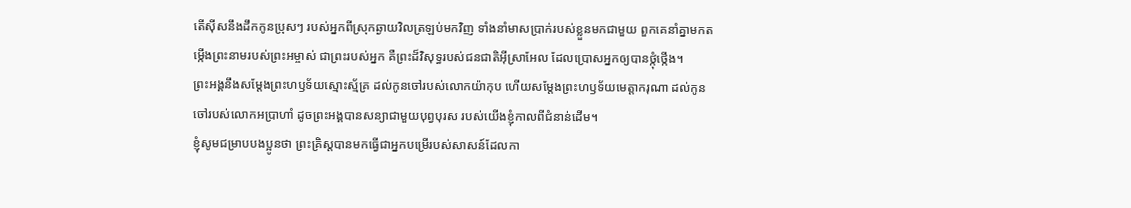តើស៊ីសនឹងដឹកកូនប្រុសៗ របស់អ្នកពីស្រុកឆ្ងាយវិលត្រឡប់មកវិញ ទាំងនាំមាសប្រាក់របស់ខ្លួនមកជាមួយ ពួកគេនាំគ្នាមកតម្កើងព្រះនាមរបស់ព្រះអម្ចាស់ ជាព្រះរបស់អ្នក គឺព្រះដ៏វិសុទ្ធរបស់ជនជាតិអ៊ីស្រាអែល ដែលប្រោសអ្នកឲ្យបានថ្កុំថ្កើង។
ព្រះអង្គនឹងសម្តែងព្រះហឫទ័យស្មោះស្ម័គ្រ ដល់កូនចៅរបស់លោកយ៉ាកុប ហើយសម្តែងព្រះហឫទ័យមេត្តាករុណា ដល់កូនចៅរបស់លោកអប្រាហាំ ដូចព្រះអង្គបានសន្យាជាមួយបុព្វបុរស របស់យើងខ្ញុំកាលពីជំនាន់ដើម។
ខ្ញុំសូមជម្រាបបងប្អូនថា ព្រះគ្រិស្តបានមកធ្វើជាអ្នកបម្រើរបស់សាសន៍ដែលកា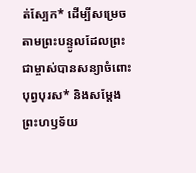ត់ស្បែក* ដើម្បីសម្រេចតាមព្រះបន្ទូលដែលព្រះជាម្ចាស់បានសន្យាចំពោះបុព្វបុរស* និងសម្តែងព្រះហឫទ័យ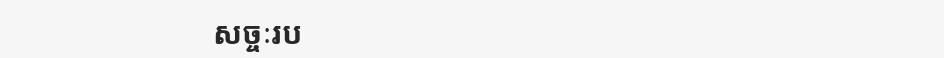សច្ចៈរប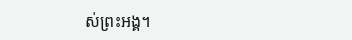ស់ព្រះអង្គ។